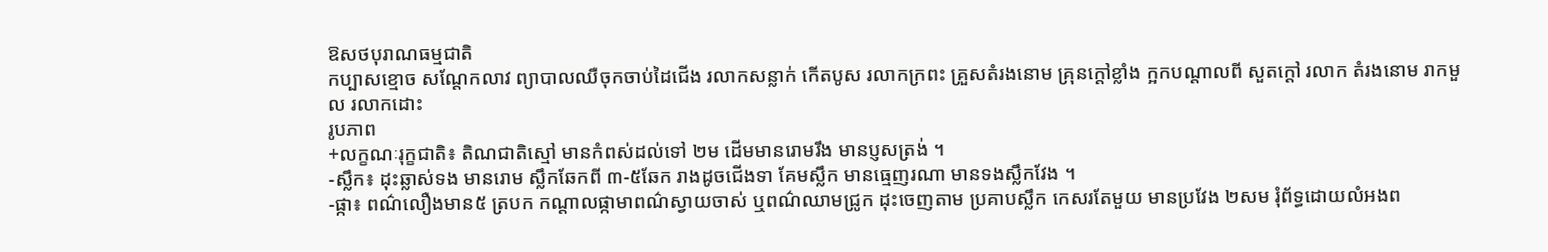ឱសថបុរាណធម្មជាតិ
កប្បាសខ្មោច សណ្តែកលាវ ព្យាបាលឈឺចុកចាប់ដៃជើង រលាកសន្លាក់ កើតបូស រលាកក្រពះ គ្រួសតំរងនោម គ្រុនក្តៅខ្លាំង ក្អកបណ្តាលពី សួតក្តៅ រលាក តំរងនោម រាកមួល រលាកដោះ
រូបភាព
+លក្ខណៈរុក្ខជាតិ៖ តិណជាតិស្មៅ មានកំពស់ដល់ទៅ ២ម ដើមមានរោមរឹង មានប្ញសត្រង់ ។
-ស្លឹក៖ ដុះឆ្លាស់ទង មានរោម ស្លឹកឆែកពី ៣-៥ឆែក រាងដូចជើងទា គែមស្លឹក មានធ្មេញរណា មានទងស្លឹកវែង ។
-ផ្កា៖ ពណ៌លឿងមាន៥ ត្របក កណ្តាលផ្កាមាពណ៌ស្វាយចាស់ ឬពណ៌ឈាមជ្រូក ដុះចេញតាម ប្រគាបស្លឹក កេសរតែមួយ មានប្រវែង ២សម រុំព័ទ្ធដោយលំអងព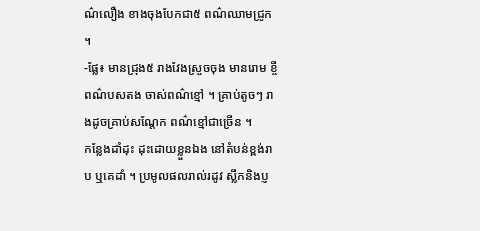ណ៌លឿង ខាងចុងបែកជា៥ ពណ៌ឈាមជ្រូក ។
-ផ្លែ៖ មានជ្រុង៥ រាងវែងស្រួចចុង មានរោម ខ្ចីពណ៌បសតង ចាស់ពណ៌ខ្មៅ ។ គ្រាប់តូចៗ រាងដូចគ្រាប់សណ្តែក ពណ៌ខ្មៅជាច្រើន ។
កន្លែងដាំដុះ ដុះដោយខ្លួនឯង នៅតំបន់ខ្ពង់រាប ឬគេដាំ ។ ប្រមូលផលរាល់រដូវ ស្លឹកនិងប្ញ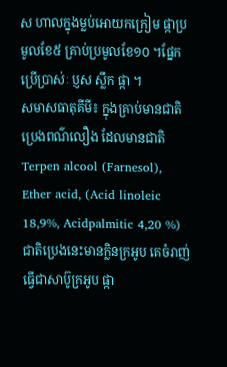ស ហាលក្នុងម្លប់អោយកក្រៀម ផ្កាប្រមូលខែ៥ គ្រាប់ប្រមូលខែ១០ ។ផ្នែកប្រើប្រាស់ៈ ប្ញស ស្លឹក ផ្កា ។
សមាសធាតុគីមី៖ ក្នុងគ្រាប់មានជាតិប្រេងពណ៌លឿង ដែលមានជាតិ Terpen alcool (Farnesol), Ether acid, (Acid linoleic 18,9%, Acidpalmitic 4,20 %) ជាតិប្រេងនេះមានក្លិនក្រអូប គេចំរាញ់ធ្វើជាសាប៊ូក្រអូប ផ្កា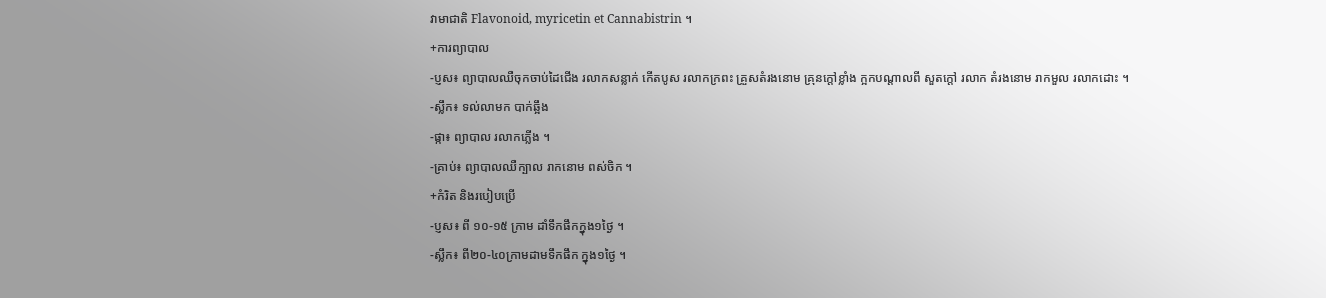វាមាជាតិ Flavonoid, myricetin et Cannabistrin ។
+ការព្យាបាល
-ប្ញស៖ ព្យាបាលឈឺចុកចាប់ដៃជើង រលាកសន្លាក់ កើតបូស រលាកក្រពះ គ្រួសតំរងនោម គ្រុនក្តៅខ្លាំង ក្អកបណ្តាលពី សួតក្តៅ រលាក តំរងនោម រាកមួល រលាកដោះ ។
-ស្លឹក៖ ទល់លាមក បាក់ឆ្អឹង
-ផ្កា៖ ព្យាបាល រលាកភ្លើង ។
-គ្រាប់៖ ព្យាបាលឈឺក្បាល រាកនោម ពស់ចិក ។
+កំរិត និងរបៀបប្រើ
-ប្ញស៖ ពី ១០-១៥ ក្រាម ដាំទឹកផឹកក្នុង១ថ្ងៃ ។
-ស្លឹក៖ ពី២០-៤០ក្រាមដាមទឹកផឹក ក្នុង១ថ្ងៃ ។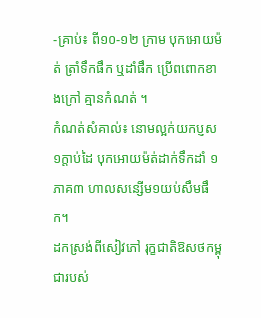-គ្រាប់៖ ពី១០-១២ ក្រាម បុកអោយម៉ត់ ត្រាំទឹកផឹក ឬដាំផឹក ប្រើពពោកខាងក្រៅ គ្មានកំណត់ ។
កំណត់សំគាល់៖ នោមល្អក់យកប្ញស១ក្តាប់ដៃ បុកអោយម៉ត់ដាក់ទឹកដាំ ១ភាគ៣ ហាលសន្សើម១យប់សឹមផឹក។
ដកស្រង់ពីសៀវភៅ រុក្ខជាតិឱសថកម្ពុជារបស់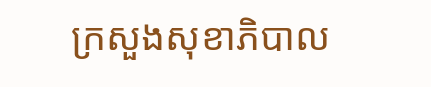ក្រសួងសុខាភិបាល